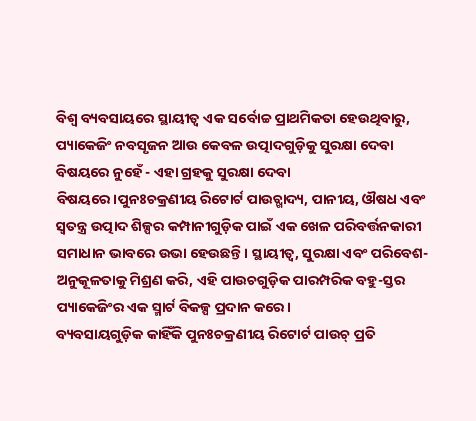ବିଶ୍ୱ ବ୍ୟବସାୟରେ ସ୍ଥାୟୀତ୍ୱ ଏକ ସର୍ବୋଚ୍ଚ ପ୍ରାଥମିକତା ହେଉଥିବାରୁ, ପ୍ୟାକେଜିଂ ନବସୃଜନ ଆଉ କେବଳ ଉତ୍ପାଦଗୁଡ଼ିକୁ ସୁରକ୍ଷା ଦେବା ବିଷୟରେ ନୁହେଁ - ଏହା ଗ୍ରହକୁ ସୁରକ୍ଷା ଦେବା ବିଷୟରେ।ପୁନଃଚକ୍ରଣୀୟ ରିଟୋର୍ଟ ପାଉଚ୍ଖାଦ୍ୟ, ପାନୀୟ, ଔଷଧ ଏବଂ ସ୍ୱତନ୍ତ୍ର ଉତ୍ପାଦ ଶିଳ୍ପର କମ୍ପାନୀଗୁଡ଼ିକ ପାଇଁ ଏକ ଖେଳ ପରିବର୍ତ୍ତନକାରୀ ସମାଧାନ ଭାବରେ ଉଭା ହେଉଛନ୍ତି। ସ୍ଥାୟୀତ୍ୱ, ସୁରକ୍ଷା ଏବଂ ପରିବେଶ-ଅନୁକୂଳତାକୁ ମିଶ୍ରଣ କରି, ଏହି ପାଉଚଗୁଡ଼ିକ ପାରମ୍ପରିକ ବହୁ-ସ୍ତର ପ୍ୟାକେଜିଂର ଏକ ସ୍ମାର୍ଟ ବିକଳ୍ପ ପ୍ରଦାନ କରେ।
ବ୍ୟବସାୟଗୁଡ଼ିକ କାହିଁକି ପୁନଃଚକ୍ରଣୀୟ ରିଟୋର୍ଟ ପାଉଚ୍ ପ୍ରତି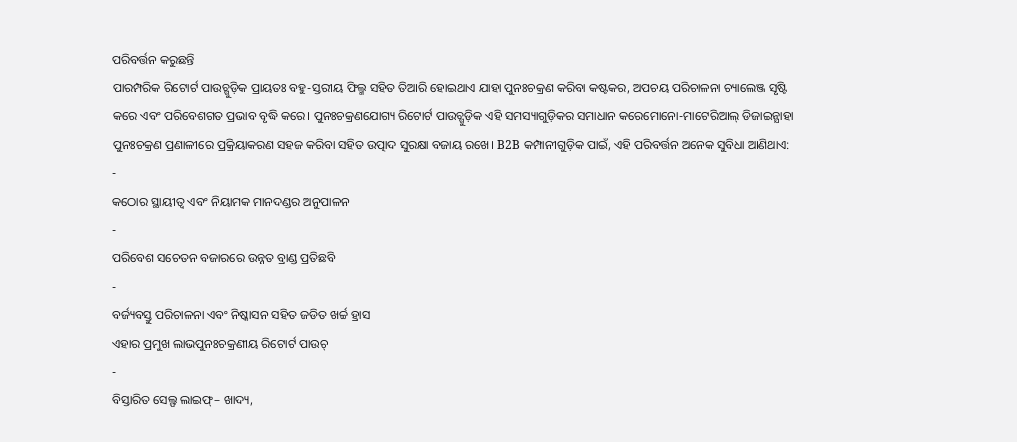ପରିବର୍ତ୍ତନ କରୁଛନ୍ତି
ପାରମ୍ପରିକ ରିଟୋର୍ଟ ପାଉଚ୍ଗୁଡ଼ିକ ପ୍ରାୟତଃ ବହୁ-ସ୍ତରୀୟ ଫିଲ୍ମ ସହିତ ତିଆରି ହୋଇଥାଏ ଯାହା ପୁନଃଚକ୍ରଣ କରିବା କଷ୍ଟକର, ଅପଚୟ ପରିଚାଳନା ଚ୍ୟାଲେଞ୍ଜ ସୃଷ୍ଟି କରେ ଏବଂ ପରିବେଶଗତ ପ୍ରଭାବ ବୃଦ୍ଧି କରେ। ପୁନଃଚକ୍ରଣଯୋଗ୍ୟ ରିଟୋର୍ଟ ପାଉଚ୍ଗୁଡ଼ିକ ଏହି ସମସ୍ୟାଗୁଡ଼ିକର ସମାଧାନ କରେମୋନୋ-ମାଟେରିଆଲ୍ ଡିଜାଇନ୍ଯାହା ପୁନଃଚକ୍ରଣ ପ୍ରଣାଳୀରେ ପ୍ରକ୍ରିୟାକରଣ ସହଜ କରିବା ସହିତ ଉତ୍ପାଦ ସୁରକ୍ଷା ବଜାୟ ରଖେ। B2B କମ୍ପାନୀଗୁଡ଼ିକ ପାଇଁ, ଏହି ପରିବର୍ତ୍ତନ ଅନେକ ସୁବିଧା ଆଣିଥାଏ:
-
କଠୋର ସ୍ଥାୟୀତ୍ୱ ଏବଂ ନିୟାମକ ମାନଦଣ୍ଡର ଅନୁପାଳନ
-
ପରିବେଶ ସଚେତନ ବଜାରରେ ଉନ୍ନତ ବ୍ରାଣ୍ଡ ପ୍ରତିଛବି
-
ବର୍ଜ୍ୟବସ୍ତୁ ପରିଚାଳନା ଏବଂ ନିଷ୍କାସନ ସହିତ ଜଡିତ ଖର୍ଚ୍ଚ ହ୍ରାସ
ଏହାର ପ୍ରମୁଖ ଲାଭପୁନଃଚକ୍ରଣୀୟ ରିଟୋର୍ଟ ପାଉଚ୍
-
ବିସ୍ତାରିତ ସେଲ୍ଫ ଲାଇଫ୍– ଖାଦ୍ୟ,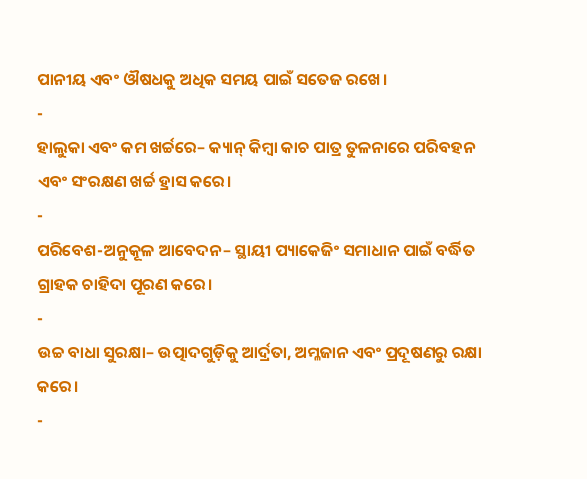ପାନୀୟ ଏବଂ ଔଷଧକୁ ଅଧିକ ସମୟ ପାଇଁ ସତେଜ ରଖେ।
-
ହାଲୁକା ଏବଂ କମ ଖର୍ଚ୍ଚରେ– କ୍ୟାନ୍ କିମ୍ବା କାଚ ପାତ୍ର ତୁଳନାରେ ପରିବହନ ଏବଂ ସଂରକ୍ଷଣ ଖର୍ଚ୍ଚ ହ୍ରାସ କରେ।
-
ପରିବେଶ-ଅନୁକୂଳ ଆବେଦନ– ସ୍ଥାୟୀ ପ୍ୟାକେଜିଂ ସମାଧାନ ପାଇଁ ବର୍ଦ୍ଧିତ ଗ୍ରାହକ ଚାହିଦା ପୂରଣ କରେ।
-
ଉଚ୍ଚ ବାଧା ସୁରକ୍ଷା– ଉତ୍ପାଦଗୁଡ଼ିକୁ ଆର୍ଦ୍ରତା, ଅମ୍ଳଜାନ ଏବଂ ପ୍ରଦୂଷଣରୁ ରକ୍ଷା କରେ।
-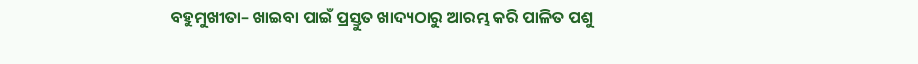ବହୁମୁଖୀତା– ଖାଇବା ପାଇଁ ପ୍ରସ୍ତୁତ ଖାଦ୍ୟଠାରୁ ଆରମ୍ଭ କରି ପାଳିତ ପଶୁ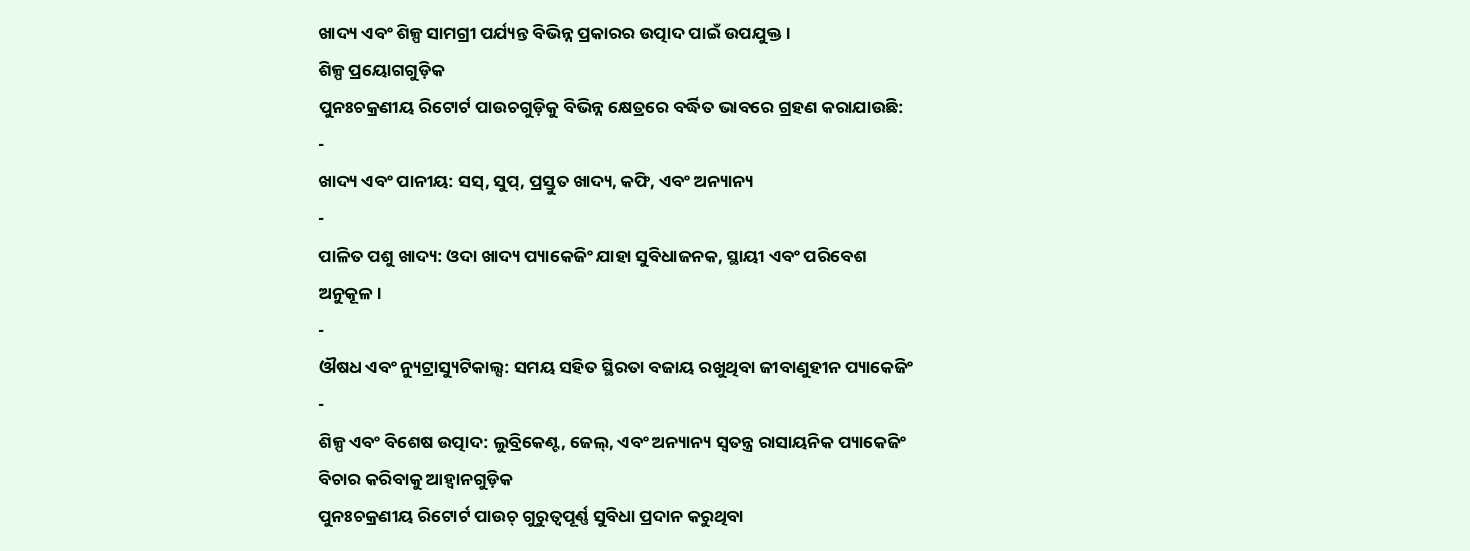ଖାଦ୍ୟ ଏବଂ ଶିଳ୍ପ ସାମଗ୍ରୀ ପର୍ଯ୍ୟନ୍ତ ବିଭିନ୍ନ ପ୍ରକାରର ଉତ୍ପାଦ ପାଇଁ ଉପଯୁକ୍ତ।
ଶିଳ୍ପ ପ୍ରୟୋଗଗୁଡ଼ିକ
ପୁନଃଚକ୍ରଣୀୟ ରିଟୋର୍ଟ ପାଉଚଗୁଡ଼ିକୁ ବିଭିନ୍ନ କ୍ଷେତ୍ରରେ ବର୍ଦ୍ଧିତ ଭାବରେ ଗ୍ରହଣ କରାଯାଉଛି:
-
ଖାଦ୍ୟ ଏବଂ ପାନୀୟ: ସସ୍, ସୁପ୍, ପ୍ରସ୍ତୁତ ଖାଦ୍ୟ, କଫି, ଏବଂ ଅନ୍ୟାନ୍ୟ
-
ପାଳିତ ପଶୁ ଖାଦ୍ୟ: ଓଦା ଖାଦ୍ୟ ପ୍ୟାକେଜିଂ ଯାହା ସୁବିଧାଜନକ, ସ୍ଥାୟୀ ଏବଂ ପରିବେଶ ଅନୁକୂଳ।
-
ଔଷଧ ଏବଂ ନ୍ୟୁଟ୍ରାସ୍ୟୁଟିକାଲ୍ସ: ସମୟ ସହିତ ସ୍ଥିରତା ବଜାୟ ରଖୁଥିବା ଜୀବାଣୁହୀନ ପ୍ୟାକେଜିଂ
-
ଶିଳ୍ପ ଏବଂ ବିଶେଷ ଉତ୍ପାଦ: ଲୁବ୍ରିକେଣ୍ଟ, ଜେଲ୍, ଏବଂ ଅନ୍ୟାନ୍ୟ ସ୍ୱତନ୍ତ୍ର ରାସାୟନିକ ପ୍ୟାକେଜିଂ
ବିଚାର କରିବାକୁ ଆହ୍ୱାନଗୁଡ଼ିକ
ପୁନଃଚକ୍ରଣୀୟ ରିଟୋର୍ଟ ପାଉଚ୍ ଗୁରୁତ୍ୱପୂର୍ଣ୍ଣ ସୁବିଧା ପ୍ରଦାନ କରୁଥିବା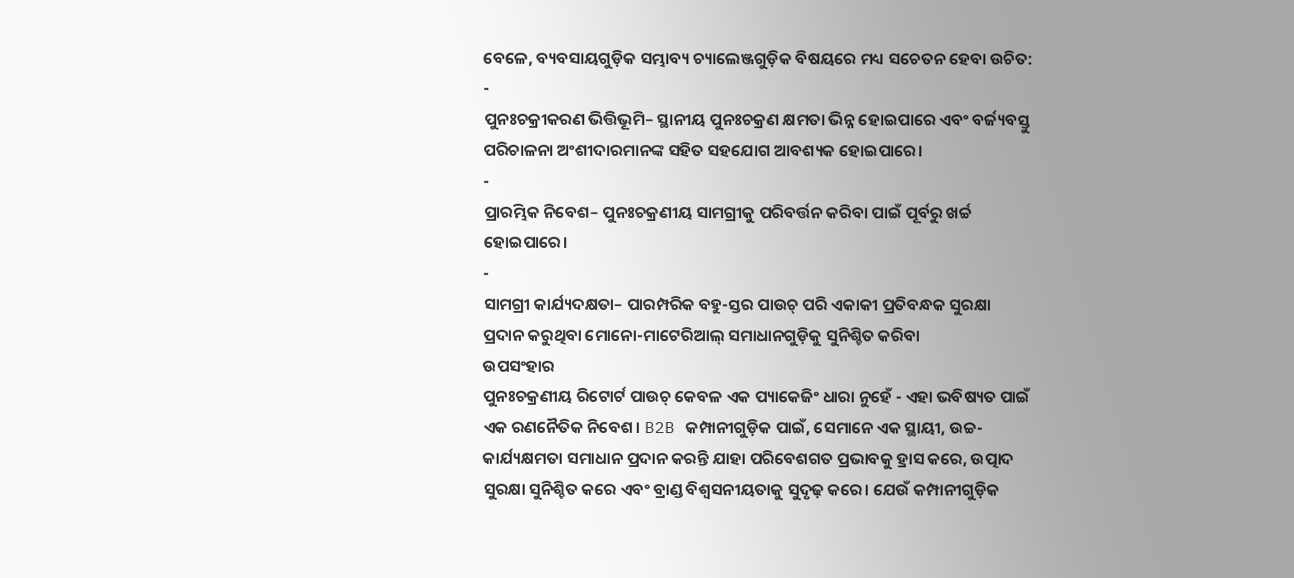ବେଳେ, ବ୍ୟବସାୟଗୁଡ଼ିକ ସମ୍ଭାବ୍ୟ ଚ୍ୟାଲେଞ୍ଜଗୁଡ଼ିକ ବିଷୟରେ ମଧ୍ୟ ସଚେତନ ହେବା ଉଚିତ:
-
ପୁନଃଚକ୍ରୀକରଣ ଭିତ୍ତିଭୂମି– ସ୍ଥାନୀୟ ପୁନଃଚକ୍ରଣ କ୍ଷମତା ଭିନ୍ନ ହୋଇପାରେ ଏବଂ ବର୍ଜ୍ୟବସ୍ତୁ ପରିଚାଳନା ଅଂଶୀଦାରମାନଙ୍କ ସହିତ ସହଯୋଗ ଆବଶ୍ୟକ ହୋଇପାରେ।
-
ପ୍ରାରମ୍ଭିକ ନିବେଶ– ପୁନଃଚକ୍ରଣୀୟ ସାମଗ୍ରୀକୁ ପରିବର୍ତ୍ତନ କରିବା ପାଇଁ ପୂର୍ବରୁ ଖର୍ଚ୍ଚ ହୋଇପାରେ।
-
ସାମଗ୍ରୀ କାର୍ଯ୍ୟଦକ୍ଷତା– ପାରମ୍ପରିକ ବହୁ-ସ୍ତର ପାଉଚ୍ ପରି ଏକାକୀ ପ୍ରତିବନ୍ଧକ ସୁରକ୍ଷା ପ୍ରଦାନ କରୁଥିବା ମୋନୋ-ମାଟେରିଆଲ୍ ସମାଧାନଗୁଡ଼ିକୁ ସୁନିଶ୍ଚିତ କରିବା
ଉପସଂହାର
ପୁନଃଚକ୍ରଣୀୟ ରିଟୋର୍ଟ ପାଉଚ୍ କେବଳ ଏକ ପ୍ୟାକେଜିଂ ଧାରା ନୁହେଁ - ଏହା ଭବିଷ୍ୟତ ପାଇଁ ଏକ ରଣନୈତିକ ନିବେଶ। B2B କମ୍ପାନୀଗୁଡ଼ିକ ପାଇଁ, ସେମାନେ ଏକ ସ୍ଥାୟୀ, ଉଚ୍ଚ-କାର୍ଯ୍ୟକ୍ଷମତା ସମାଧାନ ପ୍ରଦାନ କରନ୍ତି ଯାହା ପରିବେଶଗତ ପ୍ରଭାବକୁ ହ୍ରାସ କରେ, ଉତ୍ପାଦ ସୁରକ୍ଷା ସୁନିଶ୍ଚିତ କରେ ଏବଂ ବ୍ରାଣ୍ଡ ବିଶ୍ୱସନୀୟତାକୁ ସୁଦୃଢ଼ କରେ। ଯେଉଁ କମ୍ପାନୀଗୁଡ଼ିକ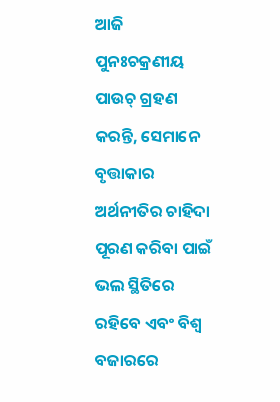ଆଜି ପୁନଃଚକ୍ରଣୀୟ ପାଉଚ୍ ଗ୍ରହଣ କରନ୍ତି, ସେମାନେ ବୃତ୍ତାକାର ଅର୍ଥନୀତିର ଚାହିଦା ପୂରଣ କରିବା ପାଇଁ ଭଲ ସ୍ଥିତିରେ ରହିବେ ଏବଂ ବିଶ୍ୱ ବଜାରରେ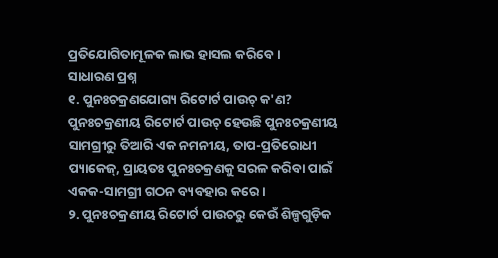ପ୍ରତିଯୋଗିତାମୂଳକ ଲାଭ ହାସଲ କରିବେ।
ସାଧାରଣ ପ୍ରଶ୍ନ
୧. ପୁନଃଚକ୍ରଣଯୋଗ୍ୟ ରିଟୋର୍ଟ ପାଉଚ୍ କ'ଣ?
ପୁନଃଚକ୍ରଣୀୟ ରିଟୋର୍ଟ ପାଉଚ୍ ହେଉଛି ପୁନଃଚକ୍ରଣୀୟ ସାମଗ୍ରୀରୁ ତିଆରି ଏକ ନମନୀୟ, ତାପ-ପ୍ରତିରୋଧୀ ପ୍ୟାକେଜ୍, ପ୍ରାୟତଃ ପୁନଃଚକ୍ରଣକୁ ସରଳ କରିବା ପାଇଁ ଏକକ-ସାମଗ୍ରୀ ଗଠନ ବ୍ୟବହାର କରେ।
୨. ପୁନଃଚକ୍ରଣୀୟ ରିଟୋର୍ଟ ପାଉଚରୁ କେଉଁ ଶିଳ୍ପଗୁଡ଼ିକ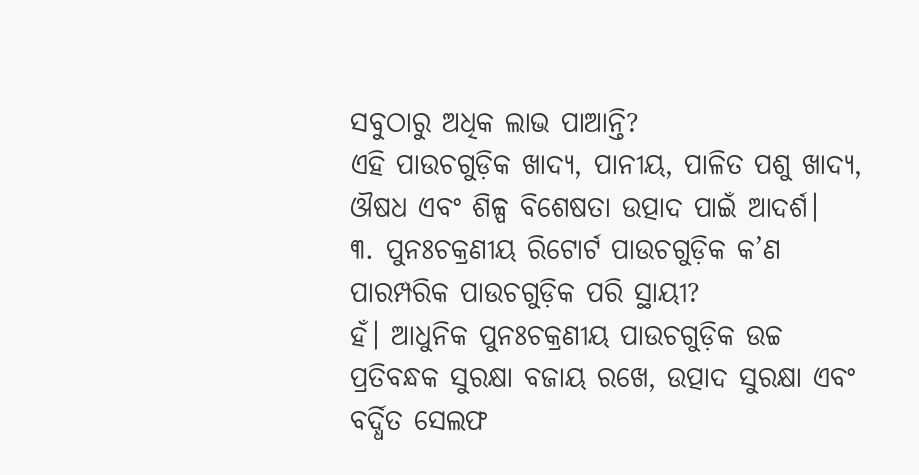ସବୁଠାରୁ ଅଧିକ ଲାଭ ପାଆନ୍ତି?
ଏହି ପାଉଚଗୁଡ଼ିକ ଖାଦ୍ୟ, ପାନୀୟ, ପାଳିତ ପଶୁ ଖାଦ୍ୟ, ଔଷଧ ଏବଂ ଶିଳ୍ପ ବିଶେଷତା ଉତ୍ପାଦ ପାଇଁ ଆଦର୍ଶ।
୩. ପୁନଃଚକ୍ରଣୀୟ ରିଟୋର୍ଟ ପାଉଚଗୁଡ଼ିକ କ’ଣ ପାରମ୍ପରିକ ପାଉଚଗୁଡ଼ିକ ପରି ସ୍ଥାୟୀ?
ହଁ। ଆଧୁନିକ ପୁନଃଚକ୍ରଣୀୟ ପାଉଚଗୁଡ଼ିକ ଉଚ୍ଚ ପ୍ରତିବନ୍ଧକ ସୁରକ୍ଷା ବଜାୟ ରଖେ, ଉତ୍ପାଦ ସୁରକ୍ଷା ଏବଂ ବର୍ଦ୍ଧିତ ସେଲଫ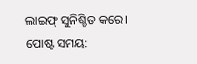ଲାଇଫ୍ ସୁନିଶ୍ଚିତ କରେ।
ପୋଷ୍ଟ ସମୟ: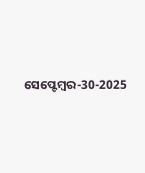ସେପ୍ଟେମ୍ବର-30-2025